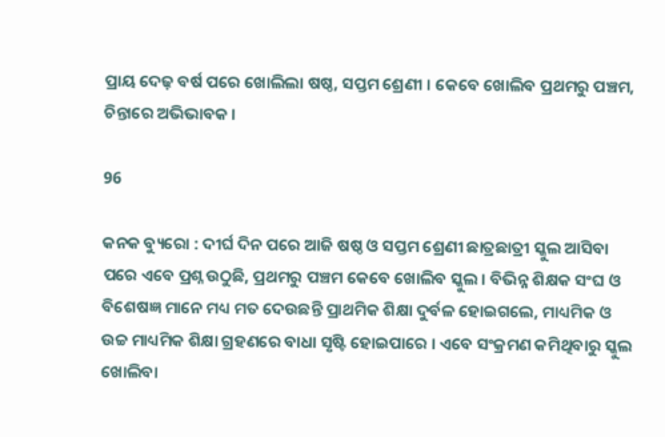ପ୍ରାୟ ଦେଢ଼ ବର୍ଷ ପରେ ଖୋଲିଲା ଷଷ୍ଠ, ସପ୍ତମ ଶ୍ରେଣୀ । କେବେ ଖୋଲିବ ପ୍ରଥମରୁ ପଞ୍ଚମ, ଚିନ୍ତାରେ ଅଭିଭାବକ ।

96

କନକ ବ୍ୟୁରୋ : ଦୀର୍ଘ ଦିନ ପରେ ଆଜି ଷଷ୍ଠ ଓ ସପ୍ତମ ଶ୍ରେଣୀ ଛାତ୍ରଛାତ୍ରୀ ସ୍କୁଲ ଆସିବା ପରେ ଏବେ ପ୍ରଶ୍ନ ଉଠୁଛି, ପ୍ରଥମରୁ ପଞ୍ଚମ କେବେ ଖୋଲିବ ସ୍କୁଲ । ବିଭିନ୍ନ ଶିକ୍ଷକ ସଂଘ ଓ ବିଶେଷଜ୍ଞ ମାନେ ମଧ୍ୟ ମତ ଦେଉଛନ୍ତି ପ୍ରାଥମିକ ଶିକ୍ଷା ଦୁର୍ବଳ ହୋଇଗଲେ, ମାଧ୍ୟମିକ ଓ ଉଚ୍ଚ ମାଧ୍ୟମିକ ଶିକ୍ଷା ଗ୍ରହଣରେ ବାଧା ସୃଷ୍ଟି ହୋଇପାରେ । ଏବେ ସଂକ୍ରମଣ କମିଥିବାରୁ ସ୍କୁଲ ଖୋଲିବା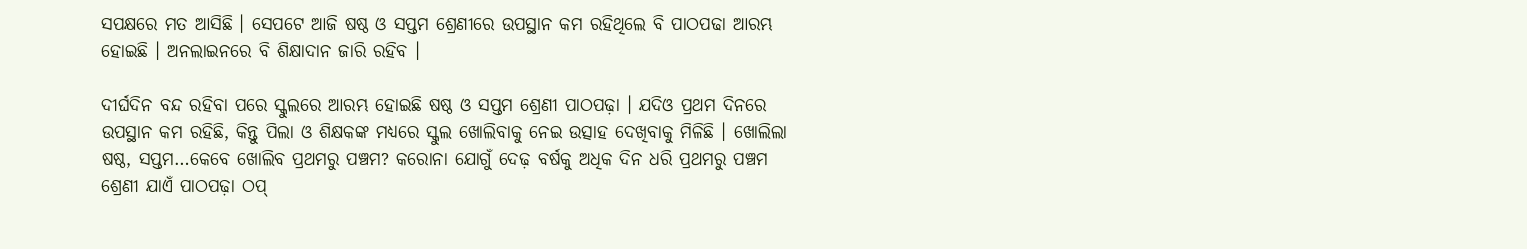ସପକ୍ଷରେ ମତ ଆସିଛି । ସେପଟେ ଆଜି ଷଷ୍ଠ ଓ ସପ୍ତମ ଶ୍ରେଣୀରେ ଉପସ୍ଥାନ କମ ରହିଥିଲେ ବି ପାଠପଢା ଆରମ୍ଭ ହୋଇଛି । ଅନଲାଇନରେ ବି ଶିକ୍ଷାଦାନ ଜାରି ରହିବ ।

ଦୀର୍ଘଦିନ ବନ୍ଦ ରହିବା ପରେ ସ୍କୁଲରେ ଆରମ୍ଭ ହୋଇଛି ଷଷ୍ଠ ଓ ସପ୍ତମ ଶ୍ରେଣୀ ପାଠପଢ଼ା । ଯଦିଓ ପ୍ରଥମ ଦିନରେ ଉପସ୍ଥାନ କମ ରହିଛି, କିନ୍ତୁ ପିଲା ଓ ଶିକ୍ଷକଙ୍କ ମଧ୍ୟରେ ସ୍କୁଲ ଖୋଲିବାକୁ ନେଇ ଉତ୍ସାହ ଦେଖିବାକୁ ମିଳିଛି । ଖୋଲିଲା ଷଷ୍ଠ, ସପ୍ତମ…କେବେ ଖୋଲିବ ପ୍ରଥମରୁ ପଞ୍ଚମ? କରୋନା ଯୋଗୁଁ ଦେଢ଼ ବର୍ଷକୁ ଅଧିକ ଦିନ ଧରି ପ୍ରଥମରୁ ପଞ୍ଚମ ଶ୍ରେଣୀ ଯାଏଁ ପାଠପଢ଼ା ଠପ୍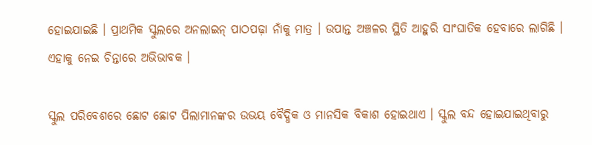ହୋଇଯାଇଛି । ପ୍ରାଥମିକ ସ୍କୁଲରେ ଅନଲାଇନ୍ ପାଠପଢ଼ା ନାଁକୁ ମାତ୍ର । ଉପାନ୍ତ ଅଞ୍ଚଳର ସ୍ଥିତି ଆହୁରି ସାଂଘାତିକ ହେବାରେ ଲାଗିଛି । ଏହାକୁ ନେଇ ଚିନ୍ତାରେ ଅଭିଭାବକ ।

ସ୍କୁଲ ପରିବେଶରେ ଛୋଟ ଛୋଟ ପିଲାମାନଙ୍କର ଉଭୟ ବୈଦ୍ଧିକ ଓ ମାନସିକ ବିକାଶ ହୋଇଥାଏ । ସ୍କୁଲ ବନ୍ଦ ହୋଇଯାଇଥିବାରୁ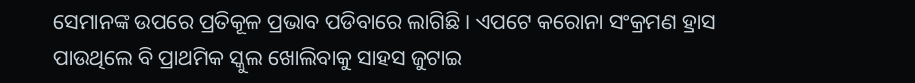ସେମାନଙ୍କ ଉପରେ ପ୍ରତିକୂଳ ପ୍ରଭାବ ପଡିବାରେ ଲାଗିଛି । ଏପଟେ କରୋନା ସଂକ୍ରମଣ ହ୍ରାସ ପାଉଥିଲେ ବି ପ୍ରାଥମିକ ସ୍କୁଲ ଖୋଲିବାକୁ ସାହସ ଜୁଟାଇ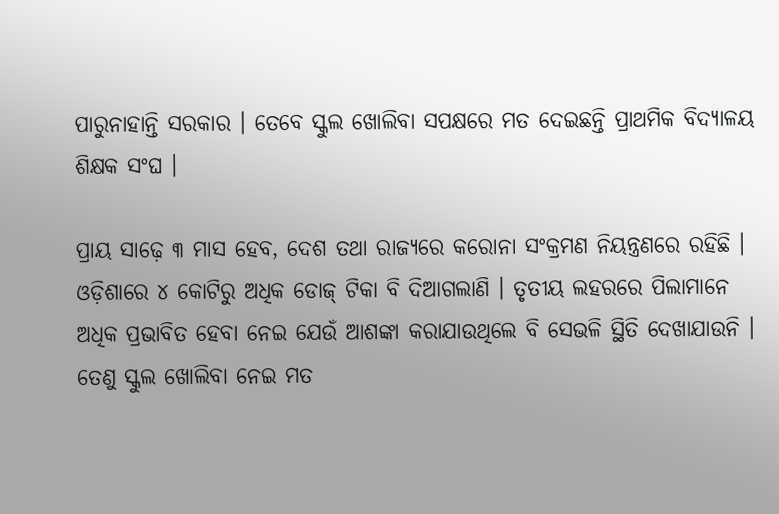ପାରୁନାହାନ୍ତି ସରକାର । ତେବେ ସ୍କୁଲ ଖୋଲିବା ସପକ୍ଷରେ ମତ ଦେଇଛନ୍ତି ପ୍ରାଥମିକ ବିଦ୍ୟାଳୟ ଶିକ୍ଷକ ସଂଘ ।

ପ୍ରାୟ ସାଢ଼େ ୩ ମାସ ହେବ, ଦେଶ ତଥା ରାଜ୍ୟରେ କରୋନା ସଂକ୍ରମଣ ନିୟନ୍ତ୍ରଣରେ ରହିଛି । ଓଡ଼ିଶାରେ ୪ କୋଟିରୁ ଅଧିକ ଡୋଜ୍ ଟିକା ବି ଦିଆଗଲାଣି । ତୃତୀୟ ଲହରରେ ପିଲାମାନେ ଅଧିକ ପ୍ରଭାବିତ ହେବା ନେଇ ଯେଉଁ ଆଶଙ୍କା କରାଯାଉଥିଲେ ବି ସେଭଳି ସ୍ଥିତି ଦେଖାଯାଉନି । ତେଣୁ ସ୍କୁଲ ଖୋଲିବା ନେଇ ମତ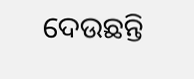ଦେଉଛନ୍ତି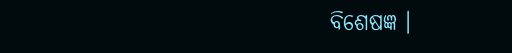ବିଶେଷଜ୍ଞ ।